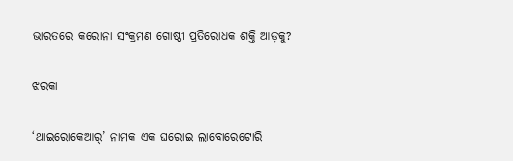ଭାରତରେ କରୋନା ସଂକ୍ରମଣ ଗୋଷ୍ଠୀ ପ୍ରତିରୋଧକ ଶକ୍ତି ଆଡ଼କୁ?

ଝରକା

‘ଥାଇରୋକେଆର୍’ ନାମକ ଏକ ଘରୋଇ ଲାବୋରେଟୋରି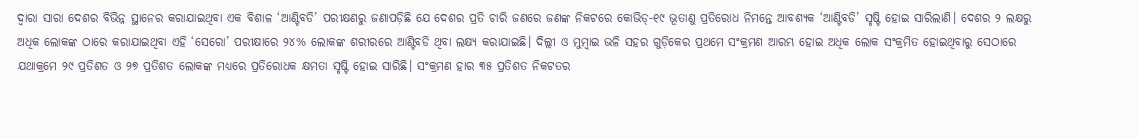ଦ୍ବାରା ସାରା ଦେଶର ବିଭିନ୍ନ ସ୍ଥାନ‌େର କରାଯାଇଥିବା ଏକ ବିଶାଳ ‘ଆଣ୍ଟିବଡି’ ପରୀକ୍ଷଣରୁ ଜଣାପଡ଼ିଛି ଯେ ଦେଶର ପ୍ରତି ଚାରି ଜଣରେ ଜଣଙ୍କ ନିକଟରେ କୋଭିଡ୍-୧୯ ଭୂତାଣୁ ପ୍ରତିରୋଧ ନିମନ୍ତେ ଆବଶ୍ୟକ ‘ଆଣ୍ଟିବଡି’ ସୃଷ୍ଟି ହୋଇ ସାରିଲାଣି। ଦେଶର ୨ ଲକ୍ଷରୁ ଅଧିକ ଲୋକଙ୍କ ଠାରେ କରାଯାଇଥିବା ଏହି ‘ସେରୋ’ ପରୀକ୍ଷାରେ ୨୪% ଲୋକଙ୍କ ଶରୀରରେ ଆଣ୍ଟିବଡି ଥିବା ଲକ୍ଷ୍ୟ କରାଯାଇଛି। ଦିଲ୍ଲୀ ଓ ମୁମ୍ବାଇ ଭଳି ସହର ଗୁଡ଼ିକ‌େର ପ୍ରଥମେ ସଂକ୍ରମଣ ଆରମ୍ଭ ହୋଇ ଅଧିକ ଲୋକ ସଂକ୍ରମିତ ହୋଇଥିବାରୁ ସେଠାରେ ଯଥାକ୍ରମେ ୨୯ ପ୍ରତିଶତ ଓ ୨୭ ପ୍ରତିଶତ ଲୋକଙ୍କ ମଧ୍ୟରେ ପ୍ରତିରୋଧକ କ୍ଷମତା ସୃଷ୍ଟି ହୋଇ ସାରିଛି। ସଂକ୍ରମଣ ହାର ୩୫ ପ୍ରତିଶତ ନିକଟତର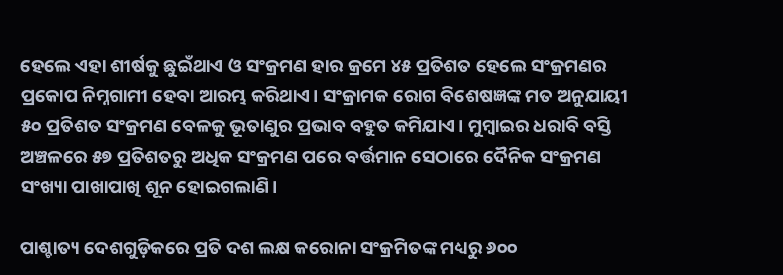ହେଲେ ଏହା ଶୀର୍ଷକୁ ଛୁଇଁଥାଏ ଓ ସଂକ୍ରମଣ ହାର କ୍ରମେ ୪୫ ପ୍ରତିଶତ ହେଲେ ସଂକ୍ରମଣର ପ୍ରକୋପ ନିମ୍ନଗାମୀ ହେବା ଆରମ୍ଭ କରିଥାଏ। ସଂକ୍ରାମକ ରୋଗ ବିଶେଷଜ୍ଞଙ୍କ ମତ ଅନୁଯାୟୀ ୫୦ ପ୍ରତିଶତ ସଂକ୍ରମଣ ବେଳକୁ ଭୂତାଣୁର ପ୍ରଭାବ ବହୁତ କମିଯାଏ। ମୁମ୍ବାଇର ଧରାବି ବସ୍ତି ଅଞ୍ଚଳରେ ୫୭ ପ୍ରତିଶତରୁ ଅଧିକ ସଂକ୍ରମଣ ପରେ ବର୍ତ୍ତମାନ ସେଠାରେ ଦୈନିକ ସଂକ୍ରମଣ ସଂଖ୍ୟା ପାଖାପାଖି ଶୂନ ହୋଇଗଲାଣି।

ପାଶ୍ଚାତ୍ୟ ଦେଶଗୁଡ଼ିକରେ ପ୍ରତି ଦଶ ଲକ୍ଷ କରୋନା ସଂକ୍ରମିତଙ୍କ ମଧ୍ୟରୁ ୬୦୦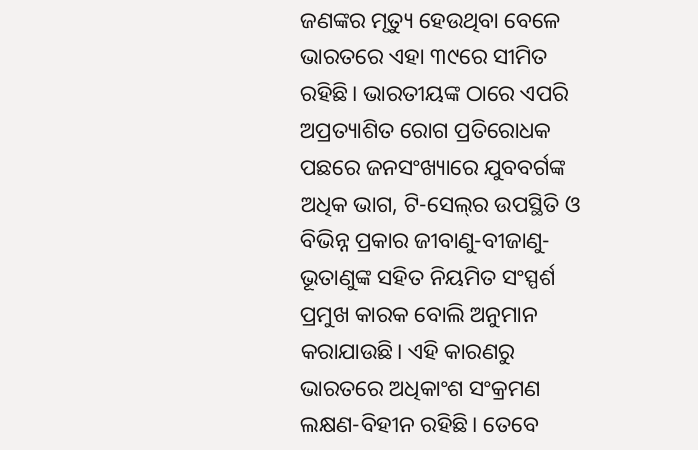ଜଣଙ୍କର ମୃତ୍ୟୁ ହେଉଥିବା ବେଳେ ଭାରତରେ ଏହା ୩୯ରେ ସୀମିତ ରହିଛି। ଭାରତୀୟଙ୍କ ଠାରେ ଏପରି ଅପ୍ରତ୍ୟାଶିତ ରୋଗ ପ୍ରତିରୋଧକ ପଛରେ ଜନସଂଖ୍ୟାରେ ଯୁବବର୍ଗଙ୍କ ଅଧିକ ଭାଗ, ଟି-ସେଲ୍‍ର ଉପସ୍ଥିତି ଓ ବିଭିନ୍ନ ପ୍ରକାର ଜୀବାଣୁ-ବୀଜାଣୁ-ଭୂତାଣୁଙ୍କ ସହିତ ନିୟମିତ ସଂସ୍ପର୍ଶ ପ୍ରମୁଖ କାରକ ବୋଲି ଅନୁମାନ କରାଯାଉଛି। ଏହି କାରଣରୁ ଭାରତରେ ଅଧିକାଂଶ ସଂକ୍ରମଣ ଲକ୍ଷଣ-ବିହୀନ ରହିଛି। ତେବେ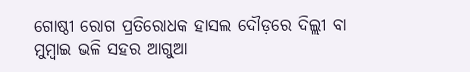ଗୋଷ୍ଠୀ ରୋଗ ପ୍ରତିରୋଧକ ହାସଲ ଦୌଡ଼ରେ ଦିଲ୍ଲୀ ବା ମୁମ୍ବାଇ ଭଳି ସହର ଆଗୁଆ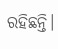ରହିଛନ୍ତି।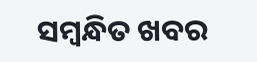ସମ୍ବନ୍ଧିତ ଖବର